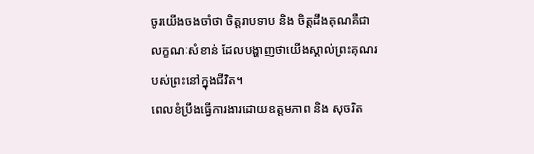ចូរយើងចងចាំថា ចិត្តរាបទាប និង ចិត្តដឹងគុណគឺជាលក្ខណៈសំខាន់ ដែលបង្ហាញថាយើងស្គាល់ព្រះគុណរបស់ព្រះនៅក្នុងជីវិត។
ពេលខំប្រឹងធ្វើការងារដោយឧត្តមភាព និង សុចរិត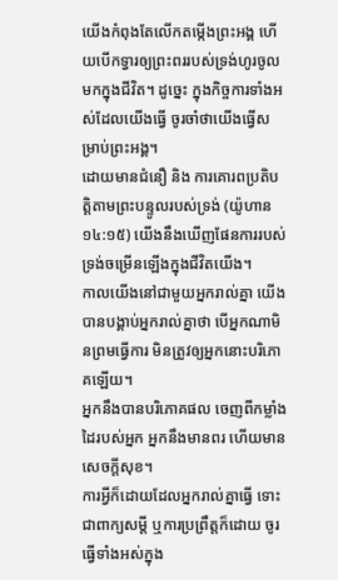យើងកំពុងតែលើកតម្កើងព្រះអង្គ ហើយបើកទ្វារឲ្យព្រះពររបស់ទ្រង់ហូរចូលមកក្នុងជីវិត។ ដូច្នេះ ក្នុងកិច្ចការទាំងអស់ដែលយើងធ្វើ ចូរចាំថាយើងធ្វើសម្រាប់ព្រះអង្គ។
ដោយមានជំនឿ និង ការគោរពប្រតិបត្តិតាមព្រះបន្ទូលរបស់ទ្រង់ (យ៉ូហាន ១៤:១៥) យើងនឹងឃើញផែនការរបស់ទ្រង់ចម្រើនឡើងក្នុងជីវិតយើង។
កាលយើងនៅជាមួយអ្នករាល់គ្នា យើងបានបង្គាប់អ្នករាល់គ្នាថា បើអ្នកណាមិនព្រមធ្វើការ មិនត្រូវឲ្យអ្នកនោះបរិភោគឡើយ។
អ្នកនឹងបានបរិភោគផល ចេញពីកម្លាំងដៃរបស់អ្នក អ្នកនឹងមានពរ ហើយមានសេចក្ដីសុខ។
ការអ្វីក៏ដោយដែលអ្នករាល់គ្នាធ្វើ ទោះជាពាក្យសម្ដី ឬការប្រព្រឹត្តក៏ដោយ ចូរធ្វើទាំងអស់ក្នុង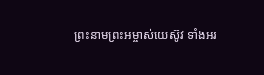ព្រះនាមព្រះអម្ចាស់យេស៊ូវ ទាំងអរ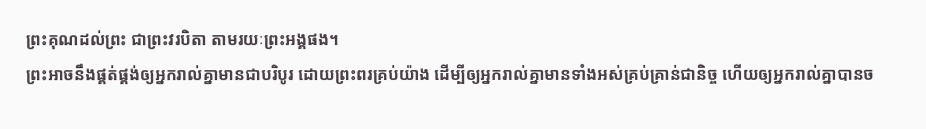ព្រះគុណដល់ព្រះ ជាព្រះវរបិតា តាមរយៈព្រះអង្គផង។
ព្រះអាចនឹងផ្គត់ផ្គង់ឲ្យអ្នករាល់គ្នាមានជាបរិបូរ ដោយព្រះពរគ្រប់យ៉ាង ដើម្បីឲ្យអ្នករាល់គ្នាមានទាំងអស់គ្រប់គ្រាន់ជានិច្ច ហើយឲ្យអ្នករាល់គ្នាបានច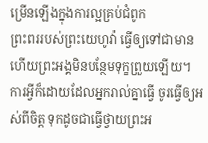ម្រើនឡើងក្នុងការល្អគ្រប់ជំពូក
ព្រះពររបស់ព្រះយេហូវ៉ា ធ្វើឲ្យទៅជាមាន ហើយព្រះអង្គមិនបន្ថែមទុក្ខព្រួយឡើយ។
ការអ្វីក៏ដោយដែលអ្នករាល់គ្នាធ្វើ ចូរធ្វើឲ្យអស់ពីចិត្ត ទុកដូចជាធ្វើថ្វាយព្រះអ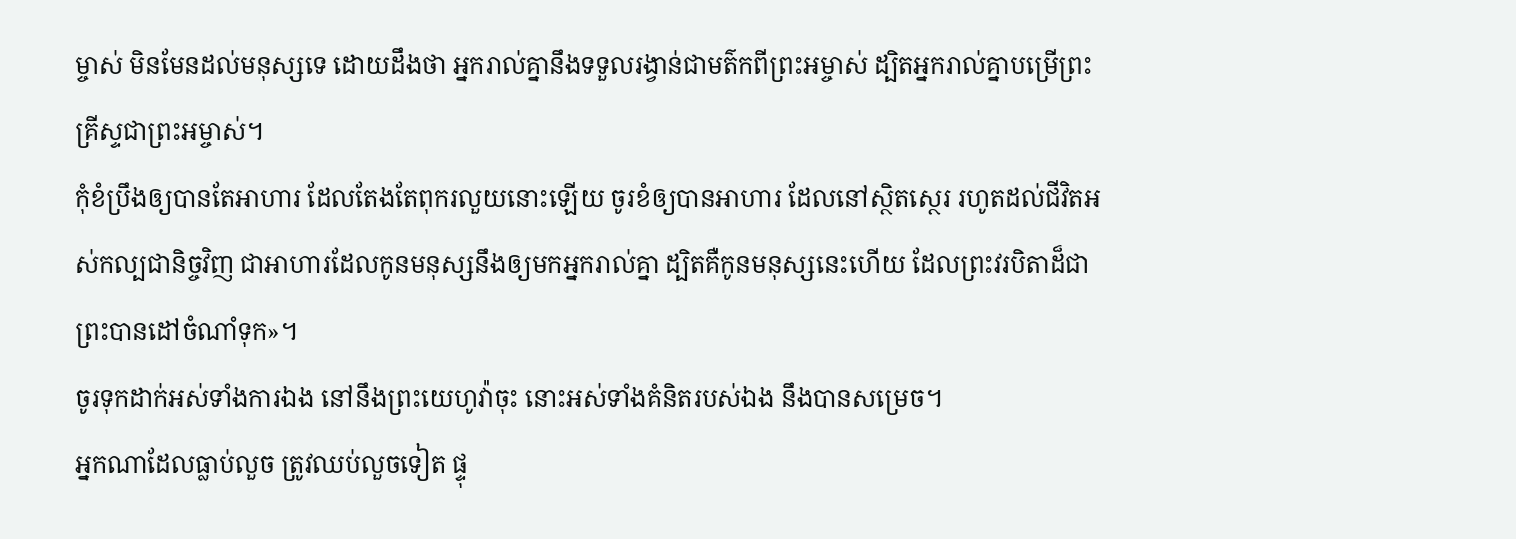ម្ចាស់ មិនមែនដល់មនុស្សទេ ដោយដឹងថា អ្នករាល់គ្នានឹងទទួលរង្វាន់ជាមត៌កពីព្រះអម្ចាស់ ដ្បិតអ្នករាល់គ្នាបម្រើព្រះគ្រីស្ទជាព្រះអម្ចាស់។
កុំខំប្រឹងឲ្យបានតែអាហារ ដែលតែងតែពុករលួយនោះឡើយ ចូរខំឲ្យបានអាហារ ដែលនៅស្ថិតស្ថេរ រហូតដល់ជីវិតអស់កល្បជានិច្ចវិញ ជាអាហារដែលកូនមនុស្សនឹងឲ្យមកអ្នករាល់គ្នា ដ្បិតគឺកូនមនុស្សនេះហើយ ដែលព្រះវរបិតាដ៏ជាព្រះបានដៅចំណាំទុក»។
ចូរទុកដាក់អស់ទាំងការឯង នៅនឹងព្រះយេហូវ៉ាចុះ នោះអស់ទាំងគំនិតរបស់ឯង នឹងបានសម្រេច។
អ្នកណាដែលធ្លាប់លួច ត្រូវឈប់លួចទៀត ផ្ទុ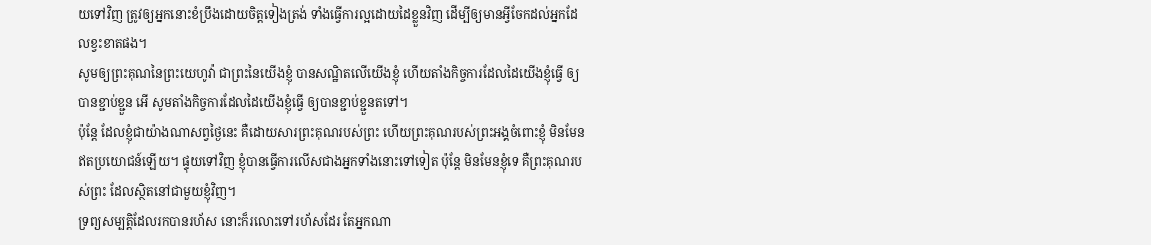យទៅវិញ ត្រូវឲ្យអ្នកនោះខំប្រឹងដោយចិត្តទៀងត្រង់ ទាំងធ្វើការល្អដោយដៃខ្លួនវិញ ដើម្បីឲ្យមានអ្វីចែកដល់អ្នកដែលខ្វះខាតផង។
សូមឲ្យព្រះគុណនៃព្រះយេហូវ៉ា ជាព្រះនៃយើងខ្ញុំ បានសណ្ឋិតលើយើងខ្ញុំ ហើយតាំងកិច្ចការដែលដៃយើងខ្ញុំធ្វើ ឲ្យបានខ្ជាប់ខ្ជួន អើ សូមតាំងកិច្ចការដែលដៃយើងខ្ញុំធ្វើ ឲ្យបានខ្ជាប់ខ្ជួនតទៅ។
ប៉ុន្តែ ដែលខ្ញុំជាយ៉ាងណាសព្វថ្ងៃនេះ គឺដោយសារព្រះគុណរបស់ព្រះ ហើយព្រះគុណរបស់ព្រះអង្គចំពោះខ្ញុំ មិនមែនឥតប្រយោជន៍ឡើយ។ ផ្ទុយទៅវិញ ខ្ញុំបានធ្វើការលើសជាងអ្នកទាំងនោះទៅទៀត ប៉ុន្តែ មិនមែនខ្ញុំទេ គឺព្រះគុណរបស់ព្រះ ដែលស្ថិតនៅជាមួយខ្ញុំវិញ។
ទ្រព្យសម្បត្តិដែលរកបានរហ័ស នោះក៏រលោះទៅរហ័សដែរ តែអ្នកណា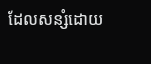ដែលសន្សំដោយ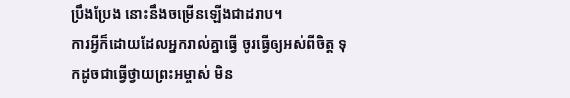ប្រឹងប្រែង នោះនឹងចម្រើនឡើងជាដរាប។
ការអ្វីក៏ដោយដែលអ្នករាល់គ្នាធ្វើ ចូរធ្វើឲ្យអស់ពីចិត្ត ទុកដូចជាធ្វើថ្វាយព្រះអម្ចាស់ មិន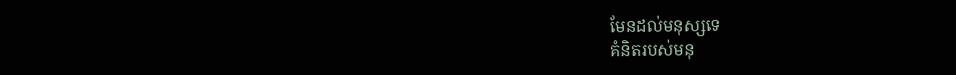មែនដល់មនុស្សទេ
គំនិតរបស់មនុ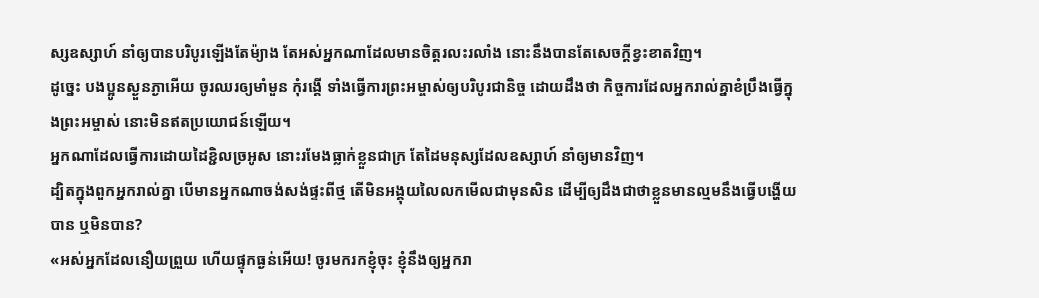ស្សឧស្សាហ៍ នាំឲ្យបានបរិបូរឡើងតែម៉្យាង តែអស់អ្នកណាដែលមានចិត្តរលះរលាំង នោះនឹងបានតែសេចក្ដីខ្វះខាតវិញ។
ដូច្នេះ បងប្អូនស្ងួនភ្ងាអើយ ចូរឈរឲ្យមាំមួន កុំរង្គើ ទាំងធ្វើការព្រះអម្ចាស់ឲ្យបរិបូរជានិច្ច ដោយដឹងថា កិច្ចការដែលអ្នករាល់គ្នាខំប្រឹងធ្វើក្នុងព្រះអម្ចាស់ នោះមិនឥតប្រយោជន៍ឡើយ។
អ្នកណាដែលធ្វើការដោយដៃខ្ជិលច្រអូស នោះរមែងធ្លាក់ខ្លួនជាក្រ តែដៃមនុស្សដែលឧស្សាហ៍ នាំឲ្យមានវិញ។
ដ្បិតក្នុងពួកអ្នករាល់គ្នា បើមានអ្នកណាចង់សង់ផ្ទះពីថ្ម តើមិនអង្គុយលៃលកមើលជាមុនសិន ដើម្បីឲ្យដឹងជាថាខ្លួនមានល្មមនឹងធ្វើបង្ហើយបាន ឬមិនបាន?
«អស់អ្នកដែលនឿយព្រួយ ហើយផ្ទុកធ្ងន់អើយ! ចូរមករកខ្ញុំចុះ ខ្ញុំនឹងឲ្យអ្នករា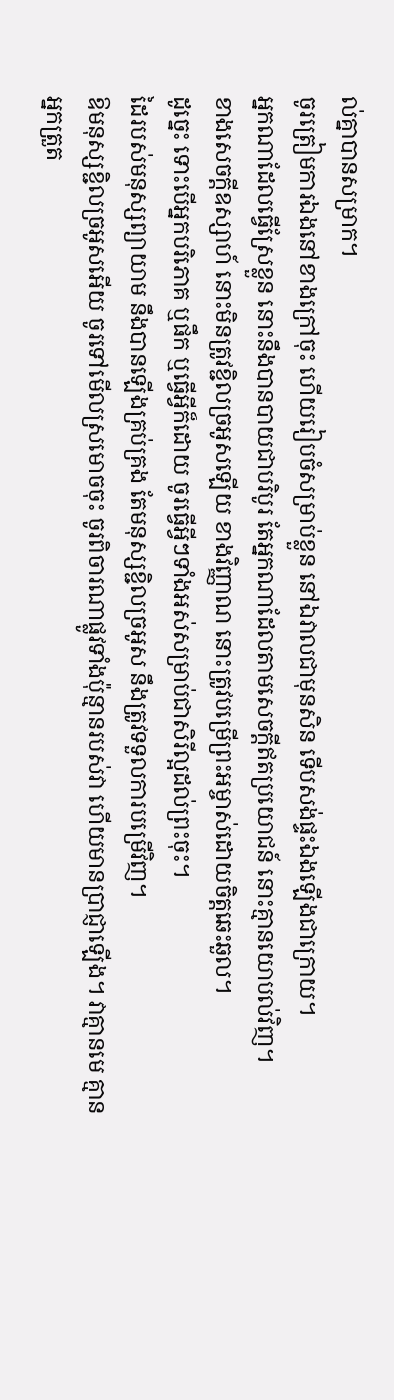ល់គ្នាបានសម្រាក។
ចូរត្រៀមការឯងនៅខាងក្រៅចុះ ហើយរៀបចំសម្រាប់ខ្លួន នៅឯវាលជាមុនសិន ទើបសង់ផ្ទះឯងឡើងជាក្រោយ។
អ្នកណាដែលធ្វើស្រែខ្លួន នោះនឹងបានបាយជាបរិបូរ តែអ្នកណាដែលតាមសេចក្ដីឥតប្រយោជន៍ នោះគ្មានយោបល់វិញ។
ខាងសេចក្ដីឧស្សាហ៍ នោះមិនត្រូវខ្ជិលច្រអូសឡើយ ខាងវិញ្ញាណ នោះត្រូវបម្រើព្រះអម្ចាស់ដោយចិត្តឆេះឆួល។
ដូច្នេះ ទោះបើអ្នកបរិភោគ ឬផឹក ឬធ្វើអ្វីក៏ដោយ ចូរធ្វើអ្វីៗទាំងអស់សម្រាប់ជាសិរីល្អដល់ព្រះចុះ។
ដៃរបស់មនុស្សព្យាយាម នឹងបានឡើងគ្រប់គ្រង តែមនុស្សខ្ជិលច្រអូស នឹងត្រូវទទួលការបម្រើវិញ។
ឱមនុស្សខ្ជិលច្រអូសអើយ ចូរទៅមើលស្រមោចចុះ ចូរពិចារណាផ្លូវទាំងប៉ុន្មានរបស់វា ហើយមានប្រាជ្ញាឡើង។ វាគ្មានមេ គ្មានអ្នកត្រួត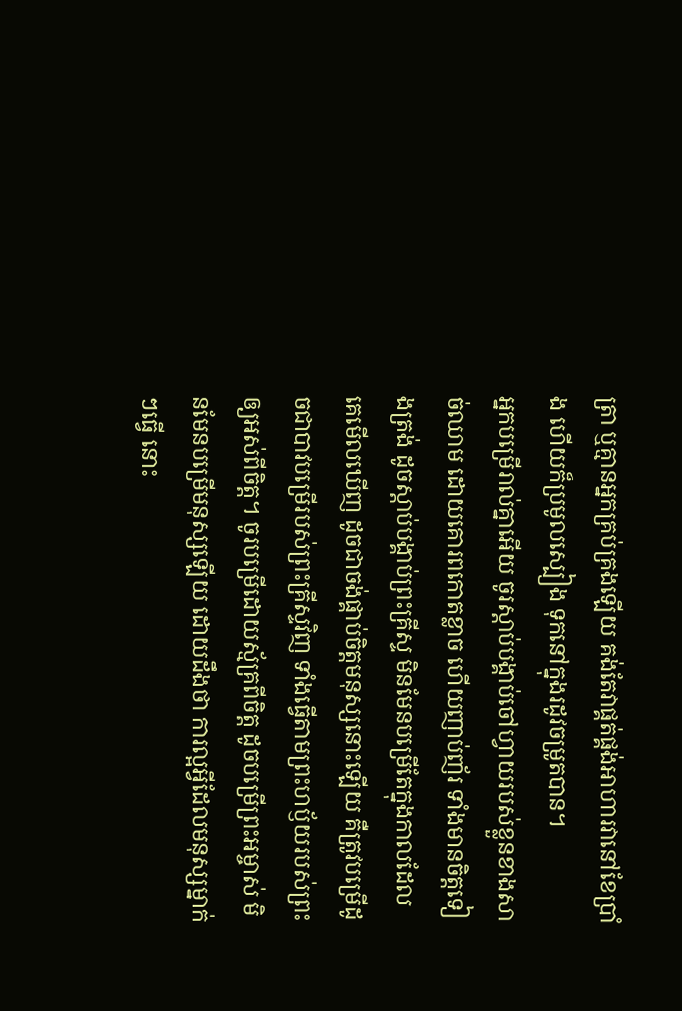ត្រា ឬគ្មានអ្នកគ្រប់គ្រងឡើយ គង់តែវាផ្គត់ផ្គង់អាហារវានៅខែប្រាំង ហើយក៏ប្រមូលស្បៀង ទុកនៅក្នុងរដូវចម្រូតបាន។
អ្នកបម្រើរាល់គ្នាអើយ ចូរស្តាប់បង្គាប់ចៅហ្វាយរបស់ខ្លួនខាងសាច់ឈាម ដោយគោរពកោតខ្លាច ហើយញាប់ញ័រ ទាំងមានចិត្តទៀងត្រង់ ដូចស្ដាប់បង្គាប់ព្រះគ្រីស្ទ មិនមែនបម្រើតែក្នុងកាលដែលគេមើលឃើញ ដូចជាចង់ផ្គាប់ចិត្តមនុស្សនោះឡើយ គឺត្រូវបម្រើដូចជាបាវបម្រើរបស់ព្រះគ្រីស្ទវិញ ទាំងធ្វើតាមព្រះហឫ័យរបស់ព្រះឲ្យអស់ពីចិត្ត។ ចូរបម្រើដោយស្ម័គ្រពីចិត្ត ដូចបម្រើព្រះអម្ចាស់ មិនមែនបម្រើមនុស្សឡើយ ដោយដឹងថា ការល្អអ្វីដែលមនុស្សម្នាក់ៗធ្វើ នោះ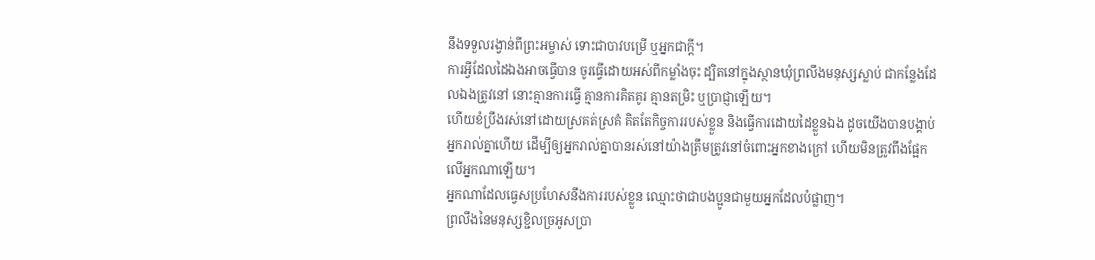នឹងទទួលរង្វាន់ពីព្រះអម្ចាស់ ទោះជាបាវបម្រើ ឬអ្នកជាក្តី។
ការអ្វីដែលដៃឯងអាចធ្វើបាន ចូរធ្វើដោយអស់ពីកម្លាំងចុះ ដ្បិតនៅក្នុងស្ថានឃុំព្រលឹងមនុស្សស្លាប់ ជាកន្លែងដែលឯងត្រូវនៅ នោះគ្មានការធ្វើ គ្មានការគិតគូរ គ្មានតម្រិះ ឬប្រាជ្ញាឡើយ។
ហើយខំប្រឹងរស់នៅដោយស្រគត់ស្រគំ គិតតែកិច្ចការរបស់ខ្លួន និងធ្វើការដោយដៃខ្លួនឯង ដូចយើងបានបង្គាប់អ្នករាល់គ្នាហើយ ដើម្បីឲ្យអ្នករាល់គ្នាបានរស់នៅយ៉ាងត្រឹមត្រូវនៅចំពោះអ្នកខាងក្រៅ ហើយមិនត្រូវពឹងផ្អែកលើអ្នកណាឡើយ។
អ្នកណាដែលធ្វេសប្រហែសនឹងការរបស់ខ្លួន ឈ្មោះថាជាបងប្អូនជាមួយអ្នកដែលបំផ្លាញ។
ព្រលឹងនៃមនុស្សខ្ជិលច្រអូសប្រា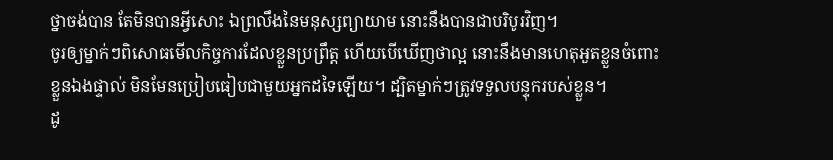ថ្នាចង់បាន តែមិនបានអ្វីសោះ ឯព្រលឹងនៃមនុស្សព្យាយាម នោះនឹងបានជាបរិបូរវិញ។
ចូរឲ្យម្នាក់ៗពិសោធមើលកិច្ចការដែលខ្លួនប្រព្រឹត្ត ហើយបើឃើញថាល្អ នោះនឹងមានហេតុអួតខ្លួនចំពោះខ្លួនឯងផ្ទាល់ មិនមែនប្រៀបធៀបជាមួយអ្នកដទៃឡើយ។ ដ្បិតម្នាក់ៗត្រូវទទួលបន្ទុករបស់ខ្លួន។
ដូ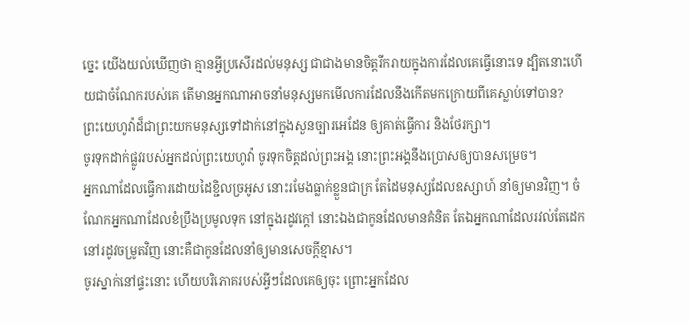ច្នេះ យើងយល់ឃើញថា គ្មានអ្វីប្រសើរដល់មនុស្ស ជាជាងមានចិត្តរីករាយក្នុងការដែលគេធ្វើនោះទេ ដ្បិតនោះហើយជាចំណែករបស់គេ តើមានអ្នកណាអាចនាំមនុស្សមកមើលការដែលនឹងកើតមកក្រោយពីគេស្លាប់ទៅបាន?
ព្រះយេហូវ៉ាដ៏ជាព្រះយកមនុស្សទៅដាក់នៅក្នុងសួនច្បារអេដែន ឲ្យគាត់ធ្វើការ និងថែរក្សា។
ចូរទុកដាក់ផ្លូវរបស់អ្នកដល់ព្រះយេហូវ៉ា ចូរទុកចិត្តដល់ព្រះអង្គ នោះព្រះអង្គនឹងប្រោសឲ្យបានសម្រេច។
អ្នកណាដែលធ្វើការដោយដៃខ្ជិលច្រអូស នោះរមែងធ្លាក់ខ្លួនជាក្រ តែដៃមនុស្សដែលឧស្សាហ៍ នាំឲ្យមានវិញ។ ចំណែកអ្នកណាដែលខំប្រឹងប្រមូលទុក នៅក្នុងរដូវក្តៅ នោះឯងជាកូនដែលមានគំនិត តែឯអ្នកណាដែលរវល់តែដេកនៅរដូវចម្រូតវិញ នោះគឺជាកូនដែលនាំឲ្យមានសេចក្ដីខ្មាស។
ចូរស្នាក់នៅផ្ទះនោះ ហើយបរិភោគរបស់អ្វីៗដែលគេឲ្យចុះ ព្រោះអ្នកដែល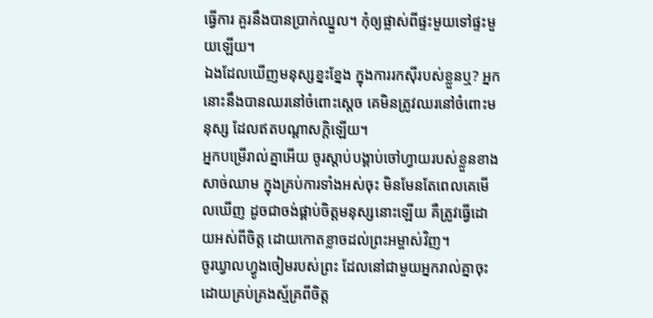ធ្វើការ គួរនឹងបានប្រាក់ឈ្នួល។ កុំឲ្យផ្លាស់ពីផ្ទះមួយទៅផ្ទះមួយឡើយ។
ឯងដែលឃើញមនុស្សខ្នះខ្នែង ក្នុងការរកស៊ីរបស់ខ្លួនឬ? អ្នកនោះនឹងបានឈរនៅចំពោះស្តេច គេមិនត្រូវឈរនៅចំពោះមនុស្ស ដែលឥតបណ្ដាសក្តិឡើយ។
អ្នកបម្រើរាល់គ្នាអើយ ចូរស្តាប់បង្គាប់ចៅហ្វាយរបស់ខ្លួនខាងសាច់ឈាម ក្នុងគ្រប់ការទាំងអស់ចុះ មិនមែនតែពេលគេមើលឃើញ ដូចជាចង់ផ្គាប់ចិត្តមនុស្សនោះឡើយ គឺត្រូវធ្វើដោយអស់ពីចិត្ត ដោយកោតខ្លាចដល់ព្រះអម្ចាស់វិញ។
ចូរឃ្វាលហ្វូងចៀមរបស់ព្រះ ដែលនៅជាមួយអ្នករាល់គ្នាចុះ ដោយគ្រប់គ្រងស្ម័គ្រពីចិត្ត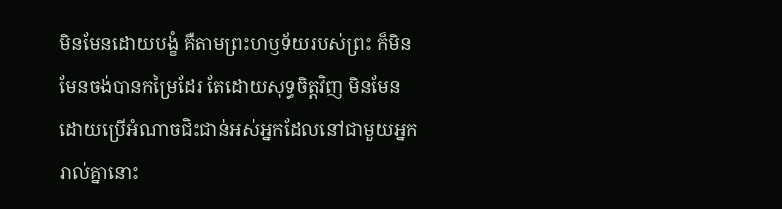មិនមែនដោយបង្ខំ គឺតាមព្រះហឫទ័យរបស់ព្រះ ក៏មិនមែនចង់បានកម្រៃដែរ តែដោយសុទ្ធចិត្តវិញ មិនមែនដោយប្រើអំណាចជិះជាន់អស់អ្នកដែលនៅជាមួយអ្នករាល់គ្នានោះ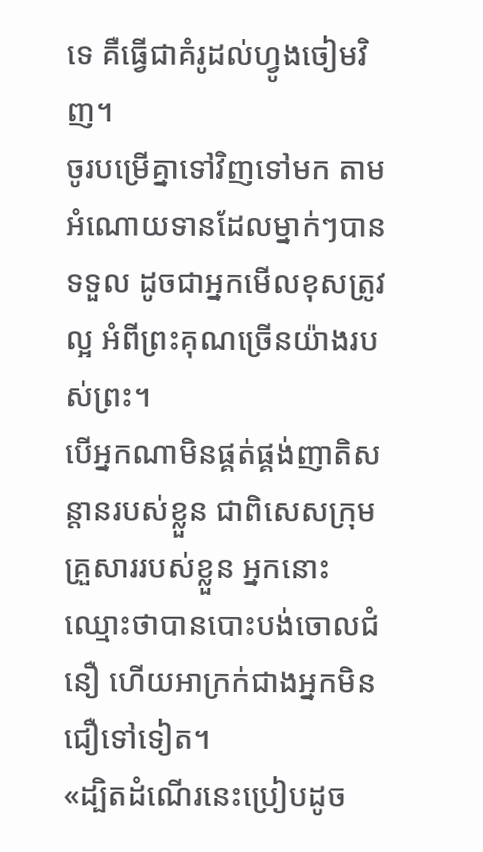ទេ គឺធ្វើជាគំរូដល់ហ្វូងចៀមវិញ។
ចូរបម្រើគ្នាទៅវិញទៅមក តាមអំណោយទានដែលម្នាក់ៗបានទទួល ដូចជាអ្នកមើលខុសត្រូវល្អ អំពីព្រះគុណច្រើនយ៉ាងរបស់ព្រះ។
បើអ្នកណាមិនផ្គត់ផ្គង់ញាតិសន្តានរបស់ខ្លួន ជាពិសេសក្រុមគ្រួសាររបស់ខ្លួន អ្នកនោះឈ្មោះថាបានបោះបង់ចោលជំនឿ ហើយអាក្រក់ជាងអ្នកមិនជឿទៅទៀត។
«ដ្បិតដំណើរនេះប្រៀបដូច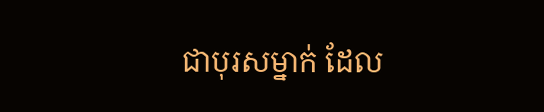ជាបុរសម្នាក់ ដែល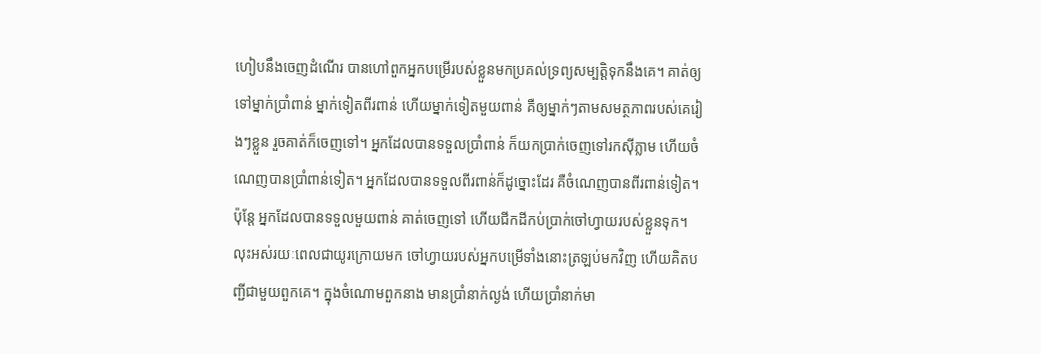ហៀបនឹងចេញដំណើរ បានហៅពួកអ្នកបម្រើរបស់ខ្លួនមកប្រគល់ទ្រព្យសម្បត្តិទុកនឹងគេ។ គាត់ឲ្យទៅម្នាក់ប្រាំពាន់ ម្នាក់ទៀតពីរពាន់ ហើយម្នាក់ទៀតមួយពាន់ គឺឲ្យម្នាក់ៗតាមសមត្ថភាពរបស់គេរៀងៗខ្លួន រួចគាត់ក៏ចេញទៅ។ អ្នកដែលបានទទួលប្រាំពាន់ ក៏យកប្រាក់ចេញទៅរកស៊ីភ្លាម ហើយចំណេញបានប្រាំពាន់ទៀត។ អ្នកដែលបានទទួលពីរពាន់ក៏ដូច្នោះដែរ គឺចំណេញបានពីរពាន់ទៀត។ ប៉ុន្តែ អ្នកដែលបានទទួលមួយពាន់ គាត់ចេញទៅ ហើយជីកដីកប់ប្រាក់ចៅហ្វាយរបស់ខ្លួនទុក។ លុះអស់រយៈពេលជាយូរក្រោយមក ចៅហ្វាយរបស់អ្នកបម្រើទាំងនោះត្រឡប់មកវិញ ហើយគិតបញ្ជីជាមួយពួកគេ។ ក្នុងចំណោមពួកនាង មានប្រាំនាក់ល្ងង់ ហើយប្រាំនាក់មា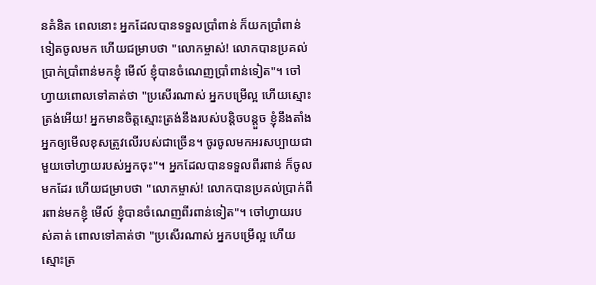នគំនិត ពេលនោះ អ្នកដែលបានទទួលប្រាំពាន់ ក៏យកប្រាំពាន់ទៀតចូលមក ហើយជម្រាបថា "លោកម្ចាស់! លោកបានប្រគល់ប្រាក់ប្រាំពាន់មកខ្ញុំ មើល៍ ខ្ញុំបានចំណេញប្រាំពាន់ទៀត"។ ចៅហ្វាយពោលទៅគាត់ថា "ប្រសើរណាស់ អ្នកបម្រើល្អ ហើយស្មោះត្រង់អើយ! អ្នកមានចិត្តស្មោះត្រង់នឹងរបស់បន្តិចបន្តួច ខ្ញុំនឹងតាំងអ្នកឲ្យមើលខុសត្រូវលើរបស់ជាច្រើន។ ចូរចូលមកអរសប្បាយជាមួយចៅហ្វាយរបស់អ្នកចុះ"។ អ្នកដែលបានទទួលពីរពាន់ ក៏ចូលមកដែរ ហើយជម្រាបថា "លោកម្ចាស់! លោកបានប្រគល់ប្រាក់ពីរពាន់មកខ្ញុំ មើល៍ ខ្ញុំបានចំណេញពីរពាន់ទៀត"។ ចៅហ្វាយរបស់គាត់ ពោលទៅគាត់ថា "ប្រសើរណាស់ អ្នកបម្រើល្អ ហើយស្មោះត្រ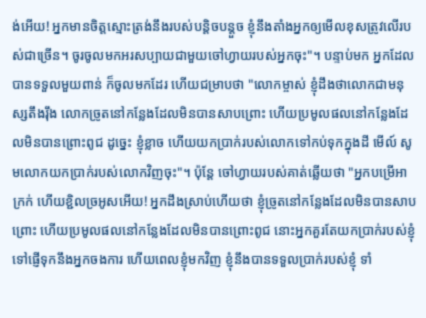ង់អើយ! អ្នកមានចិត្តស្មោះត្រង់នឹងរបស់បន្តិចបន្តួច ខ្ញុំនឹងតាំងអ្នកឲ្យមើលខុសត្រូវលើរបស់ជាច្រើន។ ចូរចូលមកអរសប្បាយជាមួយចៅហ្វាយរបស់អ្នកចុះ"។ បន្ទាប់មក អ្នកដែលបានទទួលមួយពាន់ ក៏ចូលមកដែរ ហើយជម្រាបថា "លោកម្ចាស់ ខ្ញុំដឹងថាលោកជាមនុស្សតឹងរ៉ឹង លោកច្រូតនៅកន្លែងដែលមិនបានសាបព្រោះ ហើយប្រមូលផលនៅកន្លែងដែលមិនបានព្រោះពូជ ដូច្នេះ ខ្ញុំខ្លាច ហើយយកប្រាក់របស់លោកទៅកប់ទុកក្នុងដី មើល៍ សូមលោកយកប្រាក់របស់លោកវិញចុះ"។ ប៉ុន្តែ ចៅហ្វាយរបស់គាត់ឆ្លើយថា "អ្នកបម្រើអាក្រក់ ហើយខ្ជិលច្រអូសអើយ! អ្នកដឹងស្រាប់ហើយថា ខ្ញុំច្រូតនៅកន្លែងដែលមិនបានសាបព្រោះ ហើយប្រមូលផលនៅកន្លែងដែលមិនបានព្រោះពូជ នោះអ្នកគួរតែយកប្រាក់របស់ខ្ញុំទៅផ្ញើទុកនឹងអ្នកចងការ ហើយពេលខ្ញុំមកវិញ ខ្ញុំនឹងបានទទួលប្រាក់របស់ខ្ញុំ ទាំ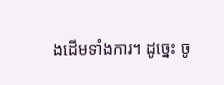ងដើមទាំងការ។ ដូច្នេះ ចូ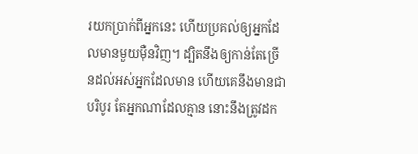រយកប្រាក់ពីអ្នកនេះ ហើយប្រគល់ឲ្យអ្នកដែលមានមួយម៉ឺនវិញ។ ដ្បិតនឹងឲ្យកាន់តែច្រើនដល់អស់អ្នកដែលមាន ហើយគេនឹងមានជាបរិបូរ តែអ្នកណាដែលគ្មាន នោះនឹងត្រូវដក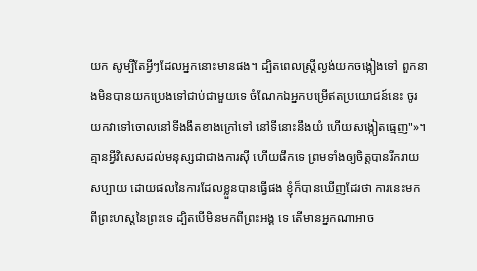យក សូម្បីតែអ្វីៗដែលអ្នកនោះមានផង។ ដ្បិតពេលស្ត្រីល្ងង់យកចង្កៀងទៅ ពួកនាងមិនបានយកប្រេងទៅជាប់ជាមួយទេ ចំណែកឯអ្នកបម្រើឥតប្រយោជន៍នេះ ចូរយកវាទៅចោលនៅទីងងឹតខាងក្រៅទៅ នៅទីនោះនឹងយំ ហើយសង្កៀតធ្មេញ"»។
គ្មានអ្វីវិសេសដល់មនុស្សជាជាងការស៊ី ហើយផឹកទេ ព្រមទាំងឲ្យចិត្តបានរីករាយសប្បាយ ដោយផលនៃការដែលខ្លួនបានធ្វើផង ខ្ញុំក៏បានឃើញដែរថា ការនេះមកពីព្រះហស្តនៃព្រះទេ ដ្បិតបើមិនមកពីព្រះអង្គ ទេ តើមានអ្នកណាអាច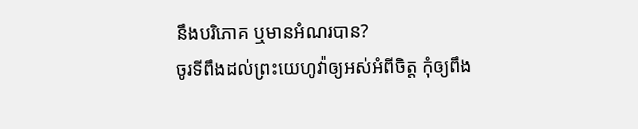នឹងបរិភោគ ឬមានអំណរបាន?
ចូរទីពឹងដល់ព្រះយេហូវ៉ាឲ្យអស់អំពីចិត្ត កុំឲ្យពឹង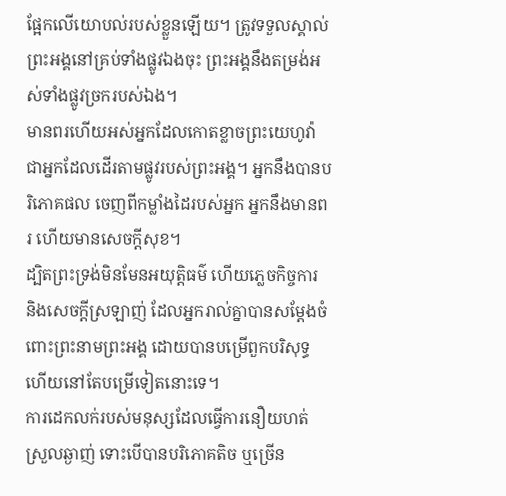ផ្អែកលើយោបល់របស់ខ្លួនឡើយ។ ត្រូវទទួលស្គាល់ព្រះអង្គនៅគ្រប់ទាំងផ្លូវឯងចុះ ព្រះអង្គនឹងតម្រង់អស់ទាំងផ្លូវច្រករបស់ឯង។
មានពរហើយអស់អ្នកដែលកោតខ្លាចព្រះយេហូវ៉ា ជាអ្នកដែលដើរតាមផ្លូវរបស់ព្រះអង្គ។ អ្នកនឹងបានបរិភោគផល ចេញពីកម្លាំងដៃរបស់អ្នក អ្នកនឹងមានពរ ហើយមានសេចក្ដីសុខ។
ដ្បិតព្រះទ្រង់មិនមែនអយុត្តិធម៌ ហើយភ្លេចកិច្ចការ និងសេចក្តីស្រឡាញ់ ដែលអ្នករាល់គ្នាបានសម្ដែងចំពោះព្រះនាមព្រះអង្គ ដោយបានបម្រើពួកបរិសុទ្ធ ហើយនៅតែបម្រើទៀតនោះទេ។
ការដេកលក់របស់មនុស្សដែលធ្វើការនឿយហត់ ស្រួលឆ្ងាញ់ ទោះបើបានបរិភោគតិច ឬច្រើន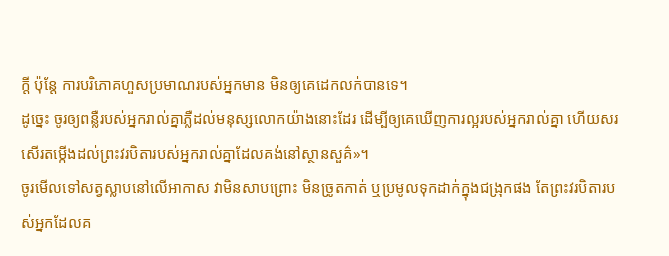ក្តី ប៉ុន្តែ ការបរិភោគហួសប្រមាណរបស់អ្នកមាន មិនឲ្យគេដេកលក់បានទេ។
ដូច្នេះ ចូរឲ្យពន្លឺរបស់អ្នករាល់គ្នាភ្លឺដល់មនុស្សលោកយ៉ាងនោះដែរ ដើម្បីឲ្យគេឃើញការល្អរបស់អ្នករាល់គ្នា ហើយសរសើរតម្កើងដល់ព្រះវរបិតារបស់អ្នករាល់គ្នាដែលគង់នៅស្ថានសួគ៌»។
ចូរមើលទៅសត្វស្លាបនៅលើអាកាស វាមិនសាបព្រោះ មិនច្រូតកាត់ ឬប្រមូលទុកដាក់ក្នុងជង្រុកផង តែព្រះវរបិតារបស់អ្នកដែលគ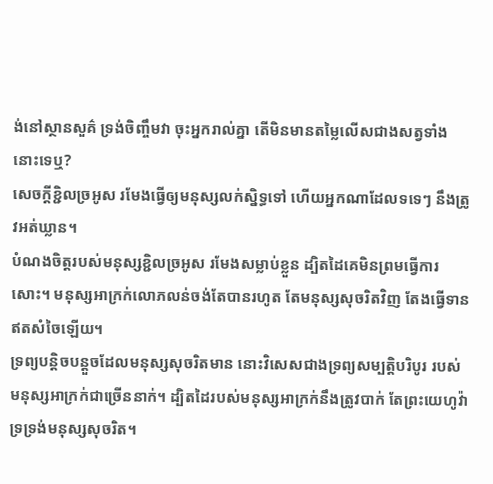ង់នៅស្ថានសួគ៌ ទ្រង់ចិញ្ចឹមវា ចុះអ្នករាល់គ្នា តើមិនមានតម្លៃលើសជាងសត្វទាំងនោះទេឬ?
សេចក្ដីខ្ជិលច្រអូស រមែងធ្វើឲ្យមនុស្សលក់ស្និទ្ធទៅ ហើយអ្នកណាដែលទទេៗ នឹងត្រូវអត់ឃ្លាន។
បំណងចិត្តរបស់មនុស្សខ្ជិលច្រអូស រមែងសម្លាប់ខ្លួន ដ្បិតដៃគេមិនព្រមធ្វើការសោះ។ មនុស្សអាក្រក់លោភលន់ចង់តែបានរហូត តែមនុស្សសុចរិតវិញ តែងធ្វើទាន ឥតសំចៃឡើយ។
ទ្រព្យបន្តិចបន្តួចដែលមនុស្សសុចរិតមាន នោះវិសេសជាងទ្រព្យសម្បត្តិបរិបូរ របស់មនុស្សអាក្រក់ជាច្រើននាក់។ ដ្បិតដៃរបស់មនុស្សអាក្រក់នឹងត្រូវបាក់ តែព្រះយេហូវ៉ាទ្រទ្រង់មនុស្សសុចរិត។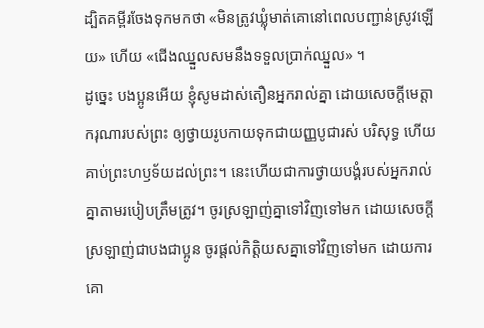ដ្បិតគម្ពីរចែងទុកមកថា «មិនត្រូវឃ្លុំមាត់គោនៅពេលបញ្ជាន់ស្រូវឡើយ» ហើយ «ជើងឈ្នួលសមនឹងទទួលប្រាក់ឈ្នួល» ។
ដូច្នេះ បងប្អូនអើយ ខ្ញុំសូមដាស់តឿនអ្នករាល់គ្នា ដោយសេចក្តីមេត្តាករុណារបស់ព្រះ ឲ្យថ្វាយរូបកាយទុកជាយញ្ញបូជារស់ បរិសុទ្ធ ហើយគាប់ព្រះហឫទ័យដល់ព្រះ។ នេះហើយជាការថ្វាយបង្គំរបស់អ្នករាល់គ្នាតាមរបៀបត្រឹមត្រូវ។ ចូរស្រឡាញ់គ្នាទៅវិញទៅមក ដោយសេចក្ដីស្រឡាញ់ជាបងជាប្អូន ចូរផ្តល់កិត្តិយសគ្នាទៅវិញទៅមក ដោយការគោ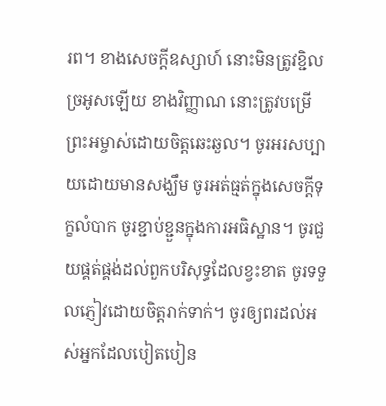រព។ ខាងសេចក្ដីឧស្សាហ៍ នោះមិនត្រូវខ្ជិលច្រអូសឡើយ ខាងវិញ្ញាណ នោះត្រូវបម្រើព្រះអម្ចាស់ដោយចិត្តឆេះឆួល។ ចូរអរសប្បាយដោយមានសង្ឃឹម ចូរអត់ធ្មត់ក្នុងសេចក្តីទុក្ខលំបាក ចូរខ្ជាប់ខ្ជួនក្នុងការអធិស្ឋាន។ ចូរជួយផ្គត់ផ្គង់ដល់ពួកបរិសុទ្ធដែលខ្វះខាត ចូរទទួលភ្ញៀវដោយចិត្តរាក់ទាក់។ ចូរឲ្យពរដល់អស់អ្នកដែលបៀតបៀន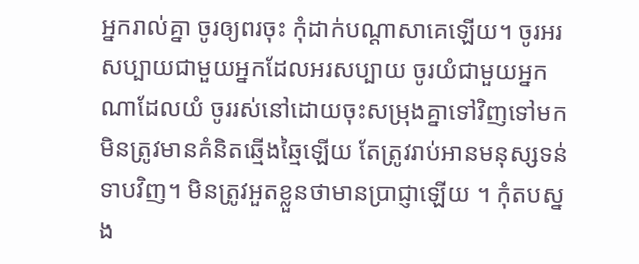អ្នករាល់គ្នា ចូរឲ្យពរចុះ កុំដាក់បណ្ដាសាគេឡើយ។ ចូរអរសប្បាយជាមួយអ្នកដែលអរសប្បាយ ចូរយំជាមួយអ្នកណាដែលយំ ចូររស់នៅដោយចុះសម្រុងគ្នាទៅវិញទៅមក មិនត្រូវមានគំនិតឆ្មើងឆ្មៃឡើយ តែត្រូវរាប់អានមនុស្សទន់ទាបវិញ។ មិនត្រូវអួតខ្លួនថាមានប្រាជ្ញាឡើយ ។ កុំតបស្នង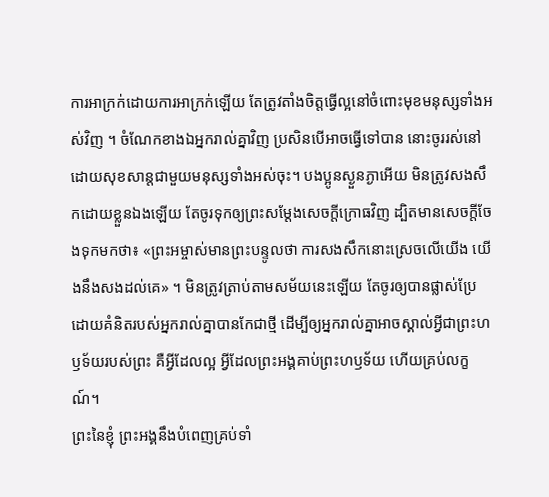ការអាក្រក់ដោយការអាក្រក់ឡើយ តែត្រូវតាំងចិត្តធ្វើល្អនៅចំពោះមុខមនុស្សទាំងអស់វិញ ។ ចំណែកខាងឯអ្នករាល់គ្នាវិញ ប្រសិនបើអាចធ្វើទៅបាន នោះចូររស់នៅដោយសុខសាន្តជាមួយមនុស្សទាំងអស់ចុះ។ បងប្អូនស្ងួនភ្ងាអើយ មិនត្រូវសងសឹកដោយខ្លួនឯងឡើយ តែចូរទុកឲ្យព្រះសម្ដែងសេចក្ដីក្រោធវិញ ដ្បិតមានសេចក្តីចែងទុកមកថា៖ «ព្រះអម្ចាស់មានព្រះបន្ទូលថា ការសងសឹកនោះស្រេចលើយើង យើងនឹងសងដល់គេ» ។ មិនត្រូវត្រាប់តាមសម័យនេះឡើយ តែចូរឲ្យបានផ្លាស់ប្រែ ដោយគំនិតរបស់អ្នករាល់គ្នាបានកែជាថ្មី ដើម្បីឲ្យអ្នករាល់គ្នាអាចស្គាល់អ្វីជាព្រះហឫទ័យរបស់ព្រះ គឺអ្វីដែលល្អ អ្វីដែលព្រះអង្គគាប់ព្រះហឫទ័យ ហើយគ្រប់លក្ខណ៍។
ព្រះនៃខ្ញុំ ព្រះអង្គនឹងបំពេញគ្រប់ទាំ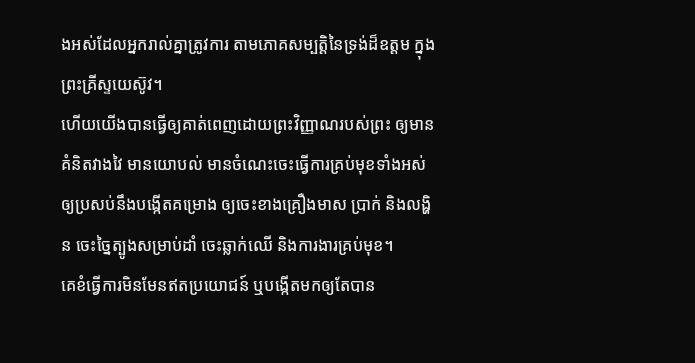ងអស់ដែលអ្នករាល់គ្នាត្រូវការ តាមភោគសម្បត្តិនៃទ្រង់ដ៏ឧត្តម ក្នុងព្រះគ្រីស្ទយេស៊ូវ។
ហើយយើងបានធ្វើឲ្យគាត់ពេញដោយព្រះវិញ្ញាណរបស់ព្រះ ឲ្យមានគំនិតវាងវៃ មានយោបល់ មានចំណេះចេះធ្វើការគ្រប់មុខទាំងអស់ ឲ្យប្រសប់នឹងបង្កើតគម្រោង ឲ្យចេះខាងគ្រឿងមាស ប្រាក់ និងលង្ហិន ចេះច្នៃត្បូងសម្រាប់ដាំ ចេះឆ្លាក់ឈើ និងការងារគ្រប់មុខ។
គេខំធ្វើការមិនមែនឥតប្រយោជន៍ ឬបង្កើតមកឲ្យតែបាន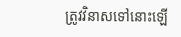ត្រូវវិនាសទៅនោះឡើ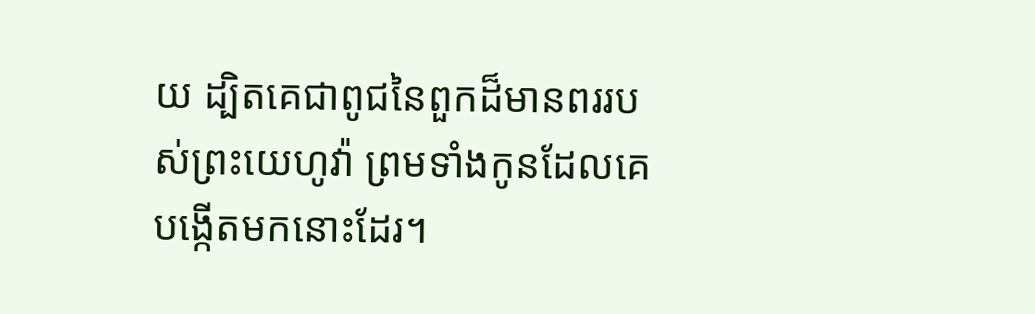យ ដ្បិតគេជាពូជនៃពួកដ៏មានពររបស់ព្រះយេហូវ៉ា ព្រមទាំងកូនដែលគេបង្កើតមកនោះដែរ។